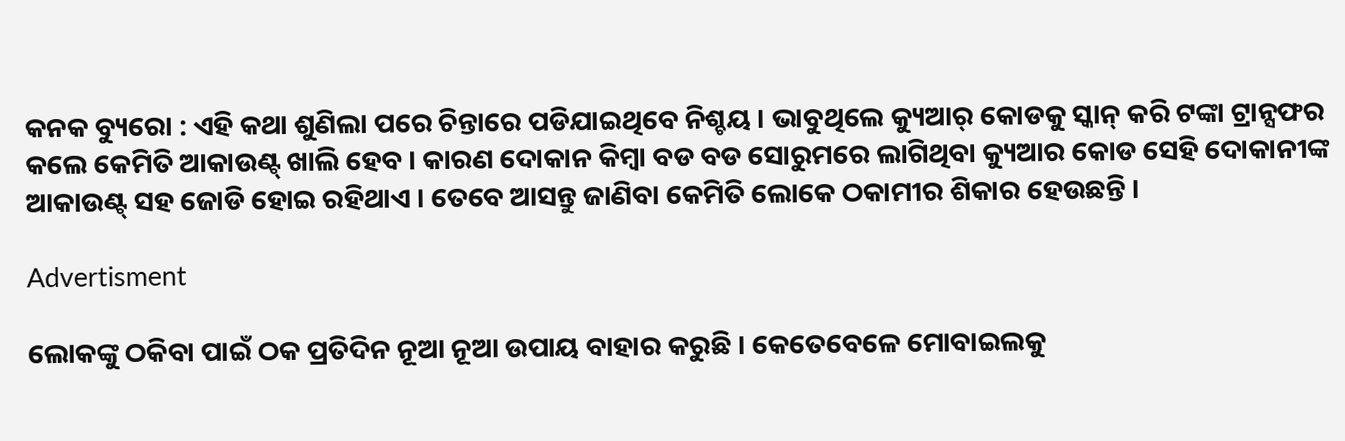କନକ ବ୍ୟୁରୋ : ଏହି କଥା ଶୁଣିଲା ପରେ ଚିନ୍ତାରେ ପଡିଯାଇଥିବେ ନିଶ୍ଚୟ । ଭାବୁଥିଲେ କ୍ୟୁଆର୍ କୋଡକୁ ସ୍କାନ୍ କରି ଟଙ୍କା ଟ୍ରାନ୍ସଫର କଲେ କେମିତି ଆକାଉଣ୍ଟ୍ ଖାଲି ହେବ । କାରଣ ଦୋକାନ କିମ୍ବା ବଡ ବଡ ସୋରୁମରେ ଲାଗିଥିବା କ୍ୟୁଆର କୋଡ ସେହି ଦୋକାନୀଙ୍କ ଆକାଉଣ୍ଟ୍ ସହ ଜୋଡି ହୋଇ ରହିଥାଏ । ତେବେ ଆସନ୍ତୁ ଜାଣିବା କେମିତି ଲୋକେ ଠକାମୀର ଶିକାର ହେଉଛନ୍ତି ।

Advertisment

ଲୋକଙ୍କୁ ଠକିବା ପାଇଁ ଠକ ପ୍ରତିଦିନ ନୂଆ ନୂଆ ଉପାୟ ବାହାର କରୁଛି । କେତେବେଳେ ମୋବାଇଲକୁ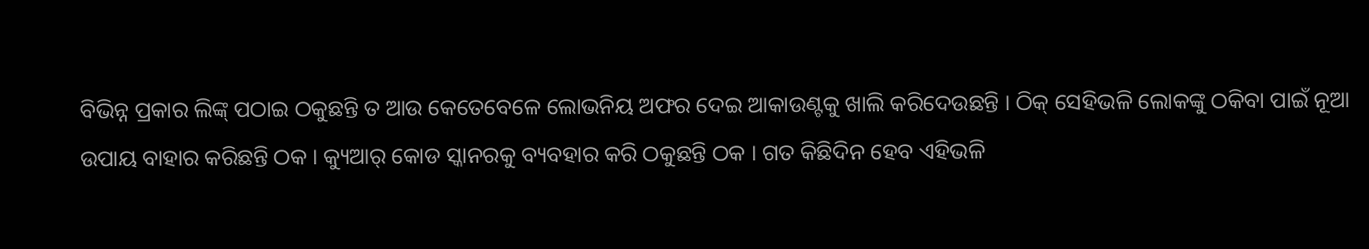ବିଭିନ୍ନ ପ୍ରକାର ଲିଙ୍କ୍ ପଠାଇ ଠକୁଛନ୍ତି ତ ଆଉ କେତେବେଳେ ଲୋଭନିୟ ଅଫର ଦେଇ ଆକାଉଣ୍ଟକୁ ଖାଲି କରିଦେଉଛନ୍ତି । ଠିକ୍ ସେହିଭଳି ଲୋକଙ୍କୁ ଠକିବା ପାଇଁ ନୂଆ ଉପାୟ ବାହାର କରିଛନ୍ତି ଠକ । କ୍ୟୁଆର୍ କୋଡ ସ୍କାନରକୁ ବ୍ୟବହାର କରି ଠକୁଛନ୍ତି ଠକ । ଗତ କିଛିଦିନ ହେବ ଏହିଭଳି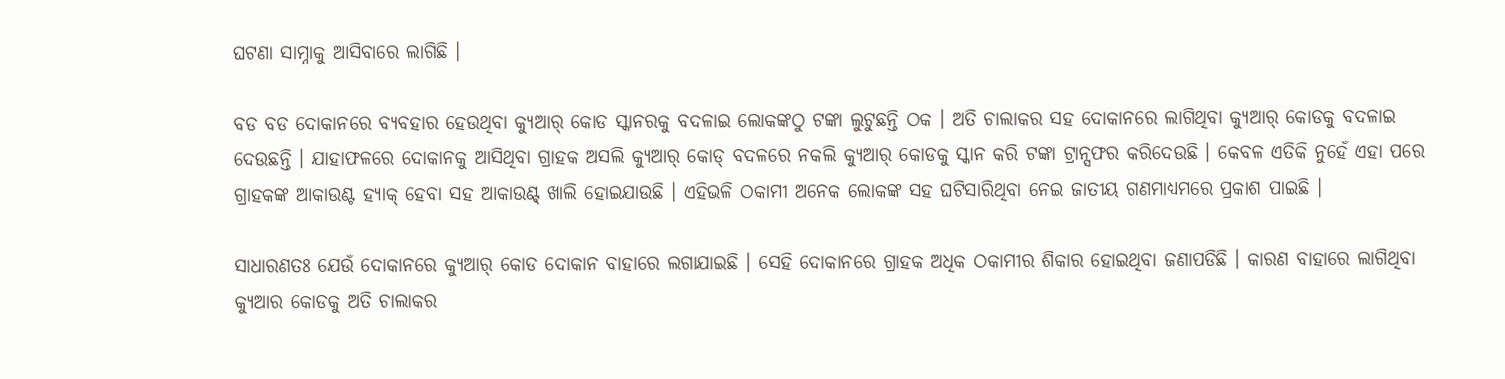ଘଟଣା ସାମ୍ନାକୁ ଆସିବାରେ ଲାଗିଛି ।

ବଡ ବଡ ଦୋକାନରେ ବ୍ୟବହାର ହେଉଥିବା କ୍ୟୁଆର୍ କୋଡ ସ୍କାନରକୁ ବଦଳାଇ ଲୋକଙ୍କଠୁ ଟଙ୍କା ଲୁଟୁଛନ୍ତି ଠକ । ଅତି ଚାଲାକର ସହ ଦୋକାନରେ ଲାଗିଥିବା କ୍ୟୁଆର୍ କୋଡକୁ ବଦଳାଇ ଦେଉଛନ୍ତି । ଯାହାଫଳରେ ଦୋକାନକୁ ଆସିଥିବା ଗ୍ରାହକ ଅସଲି କ୍ୟୁଆର୍ କୋଡ୍ ବଦଳରେ ନକଲି କ୍ୟୁଆର୍ କୋଡକୁ ସ୍କାନ କରି ଟଙ୍କା ଟ୍ରାନ୍ସଫର କରିଦେଉଛି । କେବଳ ଏତିକି ନୁହେଁ ଏହା ପରେ ଗ୍ରାହକଙ୍କ ଆକାଉଣ୍ଟ ହ୍ୟାକ୍ ହେବା ସହ ଆକାଉଣ୍ଟ୍ ଖାଲି ହୋଇଯାଉଛି । ଏହିଭଳି ଠକାମୀ ଅନେକ ଲୋକଙ୍କ ସହ ଘଟିସାରିଥିବା ନେଇ ଜାତୀୟ ଗଣମାଧ୍ୟମରେ ପ୍ରକାଶ ପାଇଛି ।

ସାଧାରଣତଃ ଯେଉଁ ଦୋକାନରେ କ୍ୟୁଆର୍ କୋଡ ଦୋକାନ ବାହାରେ ଲଗାଯାଇଛି । ସେହି ଦୋକାନରେ ଗ୍ରାହକ ଅଧିକ ଠକାମୀର ଶିକାର ହୋଇଥିବା ଜଣାପଡିଛି । କାରଣ ବାହାରେ ଲାଗିଥିବା କ୍ୟୁଆର କୋଡକୁ ଅତି ଚାଲାକର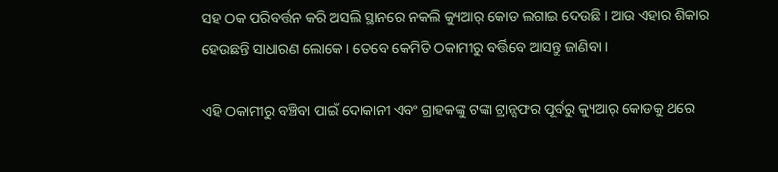ସହ ଠକ ପରିବର୍ତ୍ତନ କରି ଅସଲି ସ୍ଥାନରେ ନକଲି କ୍ୟୁଆର୍ କୋଡ ଲଗାଇ ଦେଉଛି । ଆଉ ଏହାର ଶିକାର ହେଉଛନ୍ତି ସାଧାରଣ ଲୋକେ । ତେବେ କେମିତି ଠକାମୀରୁ ବର୍ତ୍ତିବେ ଆସନ୍ତୁ ଜାଣିବା ।

ଏହି ଠକାମୀରୁ ବଞ୍ଚିବା ପାଇଁ ଦୋକାନୀ ଏବଂ ଗ୍ରାହକଙ୍କୁ ଟଙ୍କା ଟ୍ରାନ୍ସଫର ପୂର୍ବରୁ କ୍ୟୁଆର୍ କୋଡକୁ ଥରେ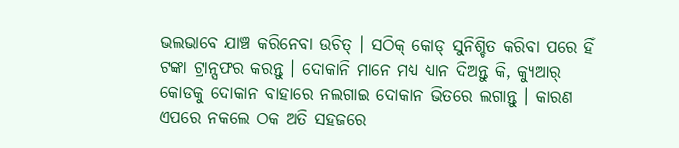ଭଲଭାବେ ଯାଞ୍ଚ କରିନେବା ଉଚିତ୍ । ସଠିକ୍ କୋଡ୍ ସୁନିଶ୍ଚିତ କରିବା ପରେ ହିଁ ଟଙ୍କା ଟ୍ରାନ୍ସଫର କରନ୍ତୁ । ଦୋକାନି ମାନେ ମଧ୍ୟ ଧ୍ୟାନ ଦିଅନ୍ତୁ କି, କ୍ୟୁଆର୍ କୋଡକୁ ଦୋକାନ ବାହାରେ ନଲଗାଇ ଦୋକାନ ଭିତରେ ଲଗାନ୍ତୁ । କାରଣ ଏପରେ ନକଲେ ଠକ ଅତି ସହଜରେ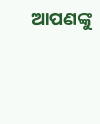ଆପଣଙ୍କୁ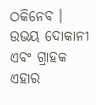ଠକିନେବ । ଉଭୟ ଦୋକାନୀ ଏବଂ ଗ୍ରାହକ ଏହାର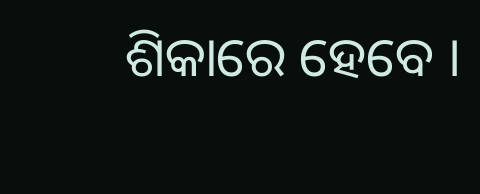ଶିକାରେ ହେବେ ।